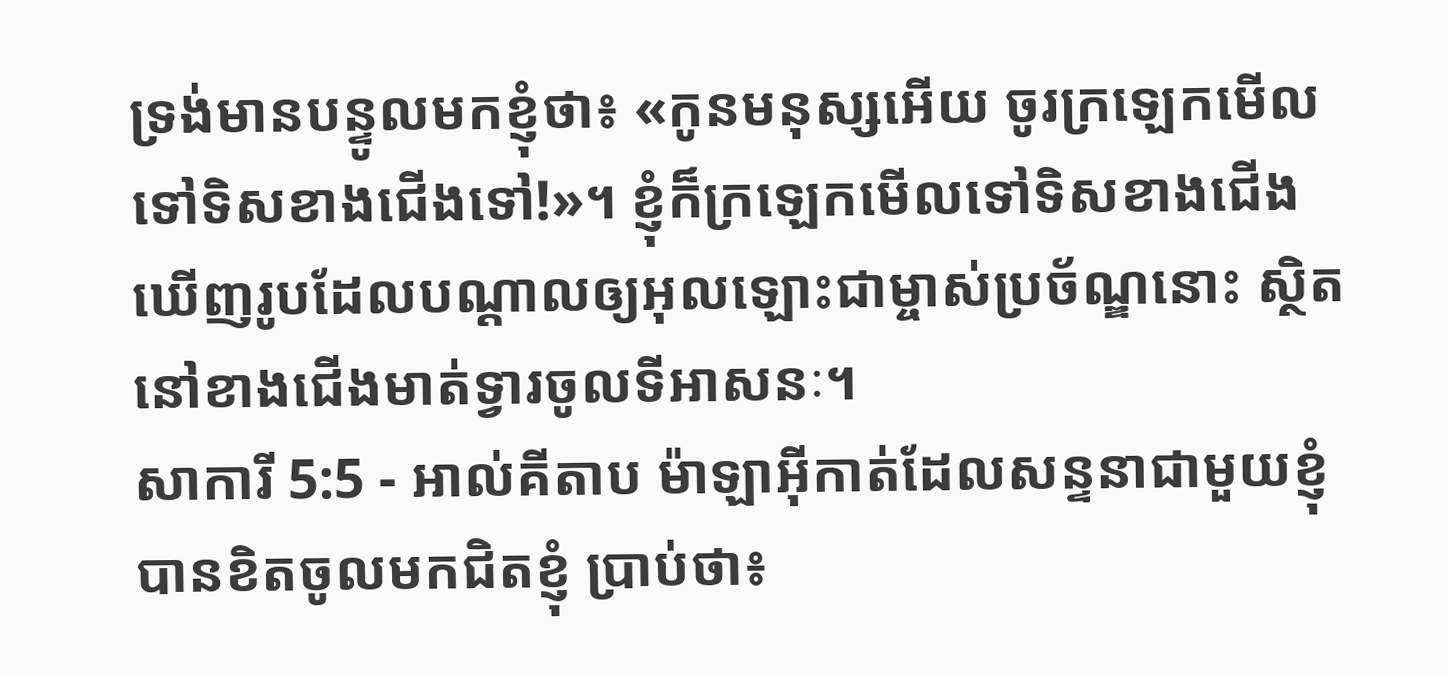ទ្រង់មានបន្ទូលមកខ្ញុំថា៖ «កូនមនុស្សអើយ ចូរក្រឡេកមើលទៅទិសខាងជើងទៅ!»។ ខ្ញុំក៏ក្រឡេកមើលទៅទិសខាងជើង ឃើញរូបដែលបណ្ដាលឲ្យអុលឡោះជាម្ចាស់ប្រច័ណ្ឌនោះ ស្ថិតនៅខាងជើងមាត់ទ្វារចូលទីអាសនៈ។
សាការី 5:5 - អាល់គីតាប ម៉ាឡាអ៊ីកាត់ដែលសន្ទនាជាមួយខ្ញុំ បានខិតចូលមកជិតខ្ញុំ ប្រាប់ថា៖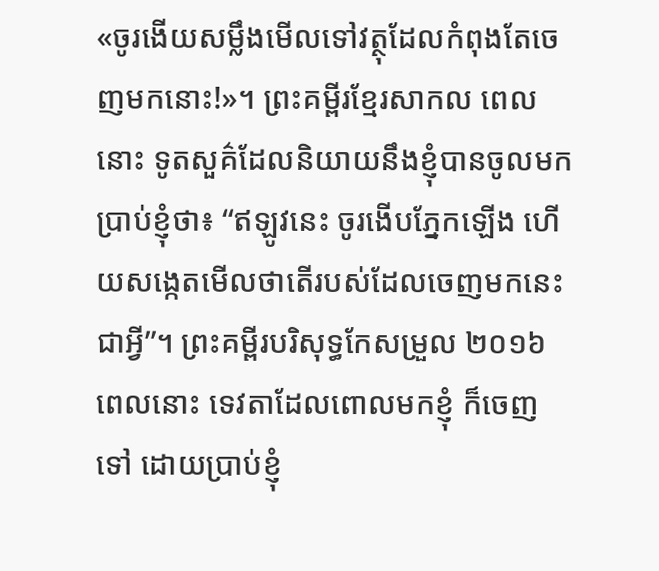«ចូរងើយសម្លឹងមើលទៅវត្ថុដែលកំពុងតែចេញមកនោះ!»។ ព្រះគម្ពីរខ្មែរសាកល ពេលនោះ ទូតសួគ៌ដែលនិយាយនឹងខ្ញុំបានចូលមកប្រាប់ខ្ញុំថា៖ “ឥឡូវនេះ ចូរងើបភ្នែកឡើង ហើយសង្កេតមើលថាតើរបស់ដែលចេញមកនេះ ជាអ្វី”។ ព្រះគម្ពីរបរិសុទ្ធកែសម្រួល ២០១៦ ពេលនោះ ទេវតាដែលពោលមកខ្ញុំ ក៏ចេញទៅ ដោយប្រាប់ខ្ញុំ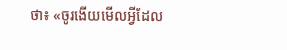ថា៖ «ចូរងើយមើលអ្វីដែល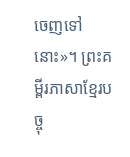ចេញទៅនោះ»។ ព្រះគម្ពីរភាសាខ្មែរបច្ចុ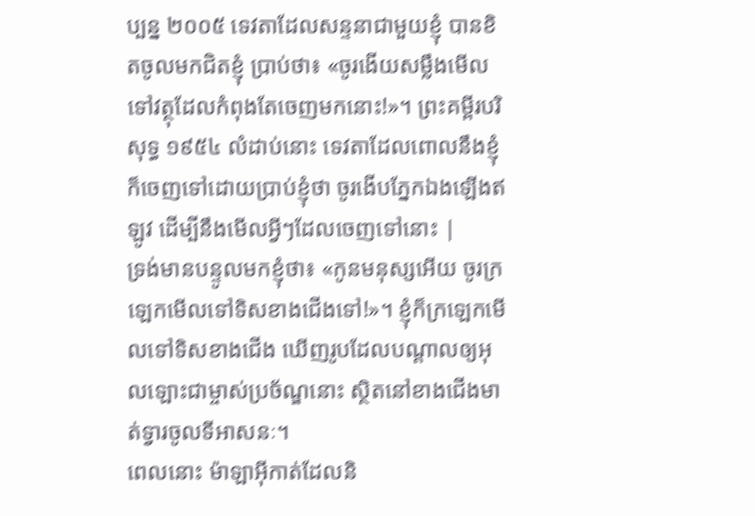ប្បន្ន ២០០៥ ទេវតាដែលសន្ទនាជាមួយខ្ញុំ បានខិតចូលមកជិតខ្ញុំ ប្រាប់ថា៖ «ចូរងើយសម្លឹងមើលទៅវត្ថុដែលកំពុងតែចេញមកនោះ!»។ ព្រះគម្ពីរបរិសុទ្ធ ១៩៥៤ លំដាប់នោះ ទេវតាដែលពោលនឹងខ្ញុំ ក៏ចេញទៅដោយប្រាប់ខ្ញុំថា ចូរងើបភ្នែកឯងឡើងឥឡូវ ដើម្បីនឹងមើលអ្វីៗដែលចេញទៅនោះ |
ទ្រង់មានបន្ទូលមកខ្ញុំថា៖ «កូនមនុស្សអើយ ចូរក្រឡេកមើលទៅទិសខាងជើងទៅ!»។ ខ្ញុំក៏ក្រឡេកមើលទៅទិសខាងជើង ឃើញរូបដែលបណ្ដាលឲ្យអុលឡោះជាម្ចាស់ប្រច័ណ្ឌនោះ ស្ថិតនៅខាងជើងមាត់ទ្វារចូលទីអាសនៈ។
ពេលនោះ ម៉ាឡាអ៊ីកាត់ដែលនិ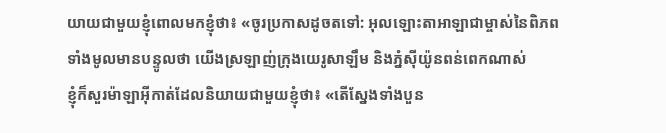យាយជាមួយខ្ញុំពោលមកខ្ញុំថា៖ «ចូរប្រកាសដូចតទៅ: អុលឡោះតាអាឡាជាម្ចាស់នៃពិភពទាំងមូលមានបន្ទូលថា យើងស្រឡាញ់ក្រុងយេរូសាឡឹម និងភ្នំស៊ីយ៉ូនពន់ពេកណាស់
ខ្ញុំក៏សួរម៉ាឡាអ៊ីកាត់ដែលនិយាយជាមួយខ្ញុំថា៖ «តើស្នែងទាំងបួន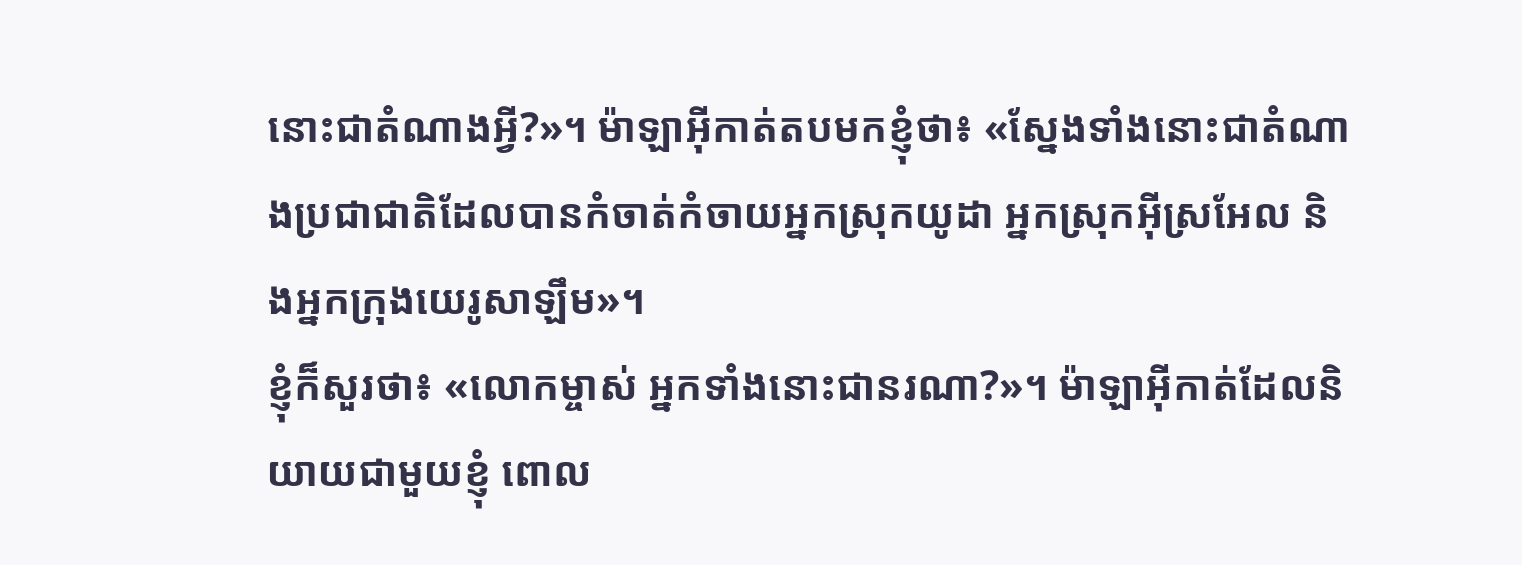នោះជាតំណាងអ្វី?»។ ម៉ាឡាអ៊ីកាត់តបមកខ្ញុំថា៖ «ស្នែងទាំងនោះជាតំណាងប្រជាជាតិដែលបានកំចាត់កំចាយអ្នកស្រុកយូដា អ្នកស្រុកអ៊ីស្រអែល និងអ្នកក្រុងយេរូសាឡឹម»។
ខ្ញុំក៏សួរថា៖ «លោកម្ចាស់ អ្នកទាំងនោះជានរណា?»។ ម៉ាឡាអ៊ីកាត់ដែលនិយាយជាមួយខ្ញុំ ពោល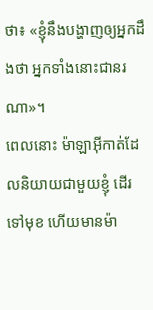ថា៖ «ខ្ញុំនឹងបង្ហាញឲ្យអ្នកដឹងថា អ្នកទាំងនោះជានរណា»។
ពេលនោះ ម៉ាឡាអ៊ីកាត់ដែលនិយាយជាមួយខ្ញុំ ដើរទៅមុខ ហើយមានម៉ា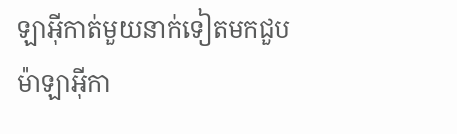ឡាអ៊ីកាត់មួយនាក់ទៀតមកជួប
ម៉ាឡាអ៊ីកា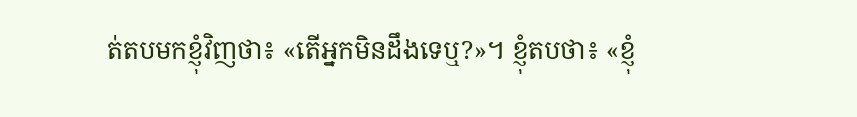ត់តបមកខ្ញុំវិញថា៖ «តើអ្នកមិនដឹងទេឬ?»។ ខ្ញុំតបថា៖ «ខ្ញុំ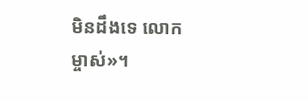មិនដឹងទេ លោកម្ចាស់»។